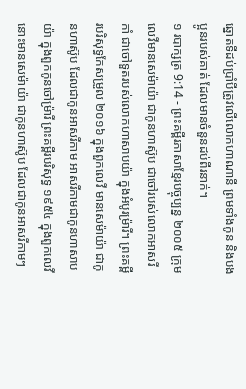ឆ្នោតទីដប់ប្រាំបីត្រូវលើលោកហាណានី ព្រមទាំងកូន និងបងប្អូនរបស់គាត់ ដែលមានចំនួនដប់ពីរនាក់។
១ របាក្សត្រ 9:14 - ព្រះគម្ពីរភាសាខ្មែរបច្ចុប្បន្ន ២០០៥ ក្រុមលេវីមានសេម៉ាយ៉ា ជាកូនហាស៊ូប ជាចៅរបស់លោកអាសរីកាំ ជាចៅទួតរបស់លោកហាសាបយ៉ា ក្នុងអំបូរម៉្រារី។ ព្រះគម្ពីរបរិសុទ្ធកែសម្រួល ២០១៦ ក្នុងពួកលេវី មានសេម៉ាយ៉ា ជាកូនហាស៊ូប ដែលជាកូនអាសរីកាម អាសរីកាមជាកូនហាសាបយ៉ា ក្នុងពួកកូនចៅម្រ៉ារី ព្រះគម្ពីរបរិសុទ្ធ ១៩៥៤ ក្នុងពួកលេវី នោះមានសេម៉ាយ៉ា ជាកូនហាស៊ូប ដែលជាកូនអាសរីកាមៗ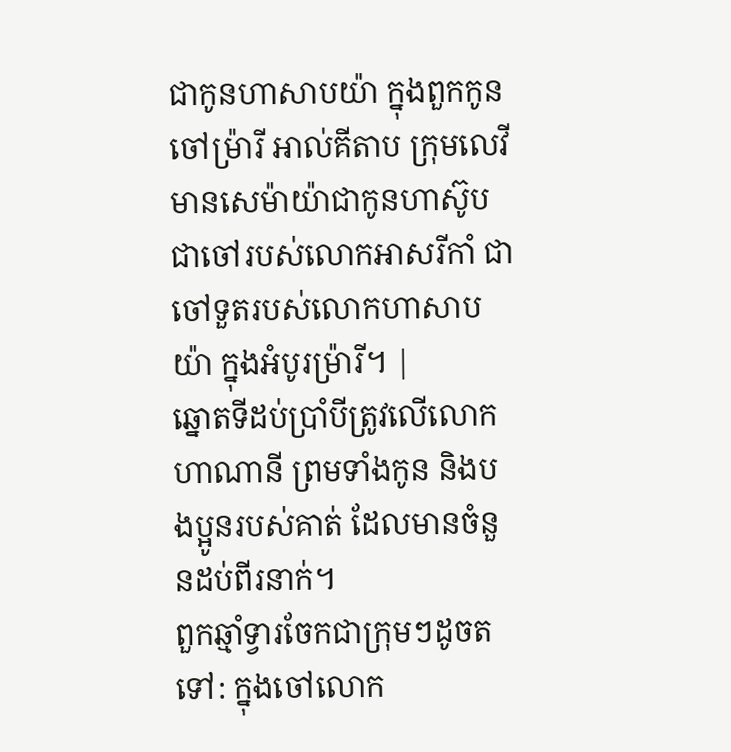ជាកូនហាសាបយ៉ា ក្នុងពួកកូនចៅម្រ៉ារី អាល់គីតាប ក្រុមលេវីមានសេម៉ាយ៉ាជាកូនហាស៊ូប ជាចៅរបស់លោកអាសរីកាំ ជាចៅទួតរបស់លោកហាសាបយ៉ា ក្នុងអំបូរម៉្រារី។ |
ឆ្នោតទីដប់ប្រាំបីត្រូវលើលោកហាណានី ព្រមទាំងកូន និងបងប្អូនរបស់គាត់ ដែលមានចំនួនដប់ពីរនាក់។
ពួកឆ្មាំទ្វារចែកជាក្រុមៗដូចតទៅ: ក្នុងចៅលោក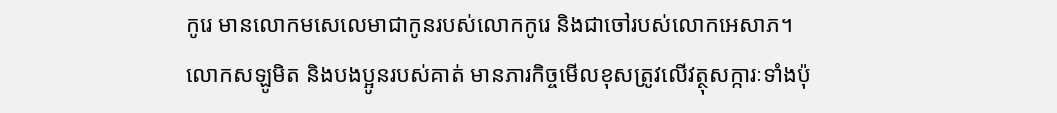កូរេ មានលោកមសេលេមាជាកូនរបស់លោកកូរេ និងជាចៅរបស់លោកអេសាភ។
លោកសឡូមិត និងបងប្អូនរបស់គាត់ មានភារកិច្ចមើលខុសត្រូវលើវត្ថុសក្ការៈទាំងប៉ុ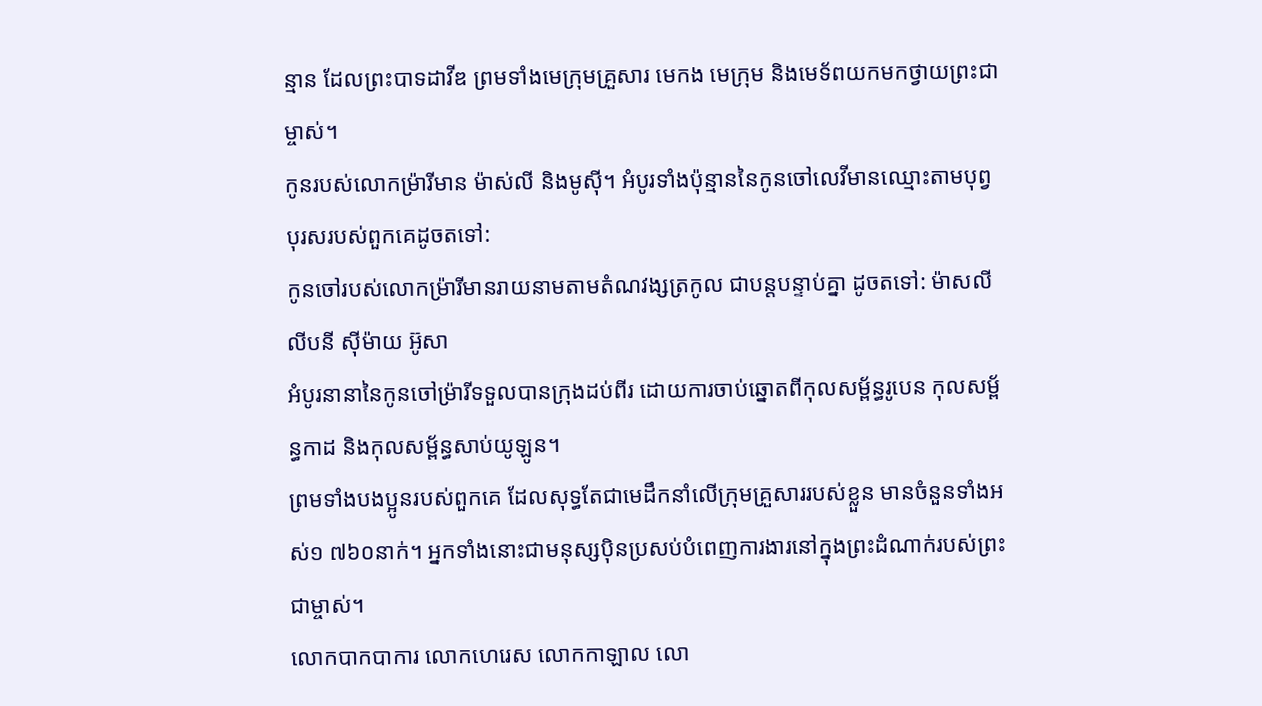ន្មាន ដែលព្រះបាទដាវីឌ ព្រមទាំងមេក្រុមគ្រួសារ មេកង មេក្រុម និងមេទ័ពយកមកថ្វាយព្រះជាម្ចាស់។
កូនរបស់លោកម៉្រារីមាន ម៉ាស់លី និងមូស៊ី។ អំបូរទាំងប៉ុន្មាននៃកូនចៅលេវីមានឈ្មោះតាមបុព្វបុរសរបស់ពួកគេដូចតទៅ:
កូនចៅរបស់លោកម៉្រារីមានរាយនាមតាមតំណវង្សត្រកូល ជាបន្តបន្ទាប់គ្នា ដូចតទៅ: ម៉ាសលី លីបនី ស៊ីម៉ាយ អ៊ូសា
អំបូរនានានៃកូនចៅម៉្រារីទទួលបានក្រុងដប់ពីរ ដោយការចាប់ឆ្នោតពីកុលសម្ព័ន្ធរូបេន កុលសម្ព័ន្ធកាដ និងកុលសម្ព័ន្ធសាប់យូឡូន។
ព្រមទាំងបងប្អូនរបស់ពួកគេ ដែលសុទ្ធតែជាមេដឹកនាំលើក្រុមគ្រួសាររបស់ខ្លួន មានចំនួនទាំងអស់១ ៧៦០នាក់។ អ្នកទាំងនោះជាមនុស្សប៉ិនប្រសប់បំពេញការងារនៅក្នុងព្រះដំណាក់របស់ព្រះជាម្ចាស់។
លោកបាកបាការ លោកហេរេស លោកកាឡាល លោ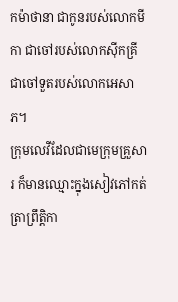កម៉ាថានា ជាកូនរបស់លោកមីកា ជាចៅរបស់លោកស៊ីកគ្រី ជាចៅទួតរបស់លោកអេសាភ។
ក្រុមលេវីដែលជាមេក្រុមគ្រួសារ ក៏មានឈ្មោះក្នុងសៀវភៅកត់ត្រាព្រឹត្តិកា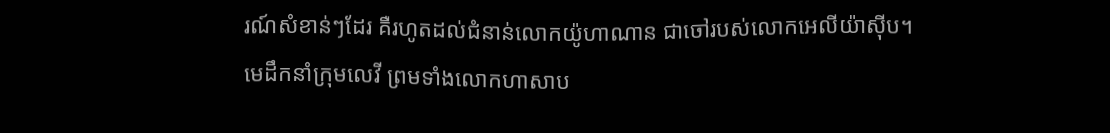រណ៍សំខាន់ៗដែរ គឺរហូតដល់ជំនាន់លោកយ៉ូហាណាន ជាចៅរបស់លោកអេលីយ៉ាស៊ីប។
មេដឹកនាំក្រុមលេវី ព្រមទាំងលោកហាសាប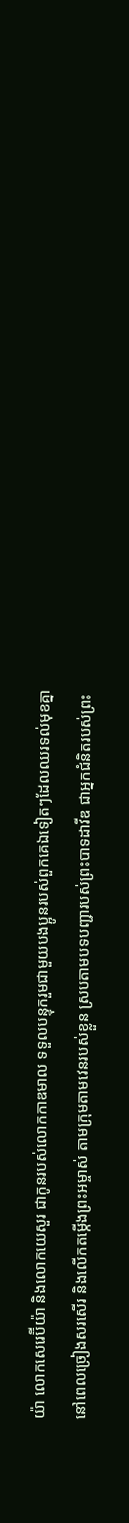យ៉ា លោកសេរេប៊ីយ៉ា និងលោកយេសួរ ជាកូនរបស់លោកកាឌមាល ទទួលបន្ទុករួមជាមួយបងប្អូនរបស់ពួកគេឯទៀតៗដែលឈរទល់មុខគ្នា នៅពេលច្រៀងសរសើរ និងលើកតម្កើងព្រះអម្ចាស់ តាមក្រុមតាមវេនរបស់ខ្លួន ស្របតាមបទបញ្ជារបស់ព្រះបាទដាវីឌ ជាអ្នកជំនិតរបស់ព្រះ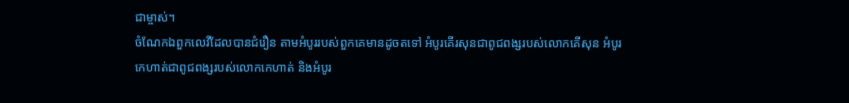ជាម្ចាស់។
ចំណែកឯពួកលេវីដែលបានជំរឿន តាមអំបូររបស់ពួកគេមានដូចតទៅ អំបូរគើរសុនជាពូជពង្សរបស់លោកគើសុន អំបូរកេហាត់ជាពូជពង្សរបស់លោកកេហាត់ និងអំបូរ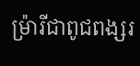ម៉្រារីជាពូជពង្សរ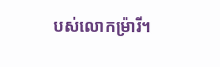បស់លោកម៉្រារី។